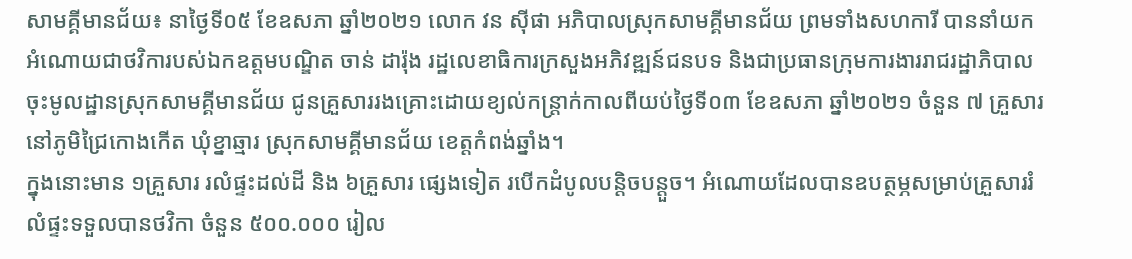សាមគ្គីមានជ័យ៖ នាថ្ងៃទី០៥ ខែឧសភា ឆ្នាំ២០២១ លោក វន ស៊ីផា អភិបាលស្រុកសាមគ្គីមានជ័យ ព្រមទាំងសហការី បាននាំយកអំណោយជាថវិការបស់ឯកឧត្តមបណ្ឌិត ចាន់ ដារ៉ុង រដ្ឋលេខាធិការក្រសួងអភិវឌ្ឍន៍ជនបទ និងជាប្រធានក្រុមការងាររាជរដ្ឋាភិបាលចុះមូលដ្ឋានស្រុកសាមគ្គីមានជ័យ ជូនគ្រួសាររងគ្រោះដោយខ្យល់កន្ត្រាក់កាលពីយប់ថ្ងៃទី០៣ ខែឧសភា ឆ្នាំ២០២១ ចំនួន ៧ គ្រួសារ នៅភូមិជ្រៃកោងកើត ឃុំខ្នាឆ្មារ ស្រុកសាមគ្គីមានជ័យ ខេត្តកំពង់ឆ្នាំង។
ក្នុងនោះមាន ១គ្រួសារ រលំផ្ទះដល់ដី និង ៦គ្រួសារ ផ្សេងទៀត របើកដំបូលបន្តិចបន្តួច។ អំណោយដែលបានឧបត្ថម្ភសម្រាប់គ្រួសាររំលំផ្ទះទទួលបានថវិកា ចំនួន ៥០០.០០០ រៀល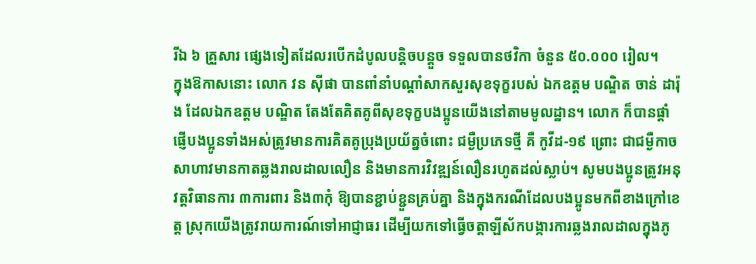រីឯ ៦ គ្រួសារ ផ្សេងទៀតដែលរបើកដំបូលបន្តិចបន្តួច ទទួលបានថវិកា ចំនួន ៥០.០០០ រៀល។
ក្នុងឱកាសនោះ លោក វន ស៊ីផា បានពាំនាំបណ្តាំសាកសួរសុខទុក្ខរបស់ ឯកឧត្តម បណ្ឌិត ចាន់ ដារ៉ុង ដែលឯកឧត្តម បណ្ឌិត តែងតែគិតគូពីសុខទុក្ខបងប្អូនយើងនៅតាមមូលដ្ឋាន។ លោក ក៏បានផ្តាំផ្ញើបងប្អូនទាំងអស់ត្រូវមានការគិតគូប្រុងប្រយ័ត្នចំពោះ ជម្ងឺប្រភេទថ្មី គឺ កូវីដ-១៩ ព្រោះ ជាជម្ងឺកាចសាហាវមានកាតឆ្លងរាលដាលលឿន និងមានការវិវឌ្ឍន៍លឿនរហូតដល់ស្លាប់។ សូមបងប្អូនត្រូវអនុវត្តវិធានការ ៣ការពារ និង៣កុំ ឱ្យបានខ្ជាប់ខ្ជួនគ្រប់គ្នា និងក្នុងករណីដែលបងប្អូនមកពីខាងក្រៅខេត្ត ស្រុកយើងត្រូវរាយការណ៍ទៅអាជ្ញាធរ ដើម្បីយកទៅធ្វើចត្តាឡីស័កបង្ការការឆ្លងរាលដាលក្នុងភូ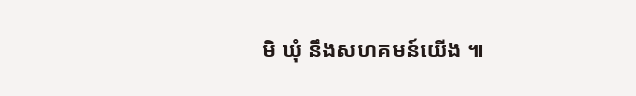មិ ឃុំ នឹងសហគមន៍យើង ៕